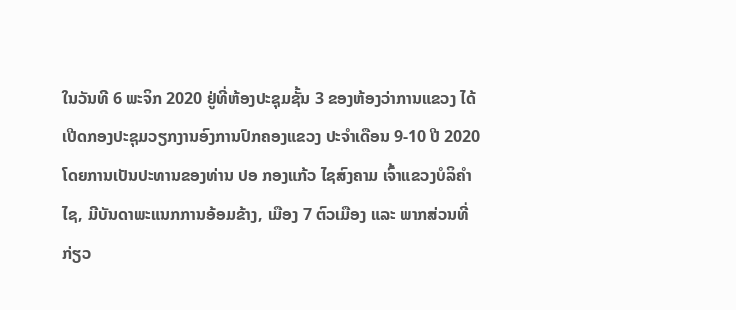ໃນວັນທີ 6 ພະຈິກ 2020 ຢູ່ທີ່ຫ້ອງປະຊຸມຊັ້ນ 3 ຂອງຫ້ອງວ່າການແຂວງ ໄດ້ເປີດກອງປະຊຸມວຽກງານອົງການປົກຄອງແຂວງ ປະຈຳເດືອນ 9-10 ປີ 2020 ໂດຍການເປັນປະທານຂອງທ່ານ ປອ ກອງແກ້ວ ໄຊສົງຄາມ ເຈົ້າແຂວງບໍລິຄຳໄຊ, ມີບັນດາພະແນກການອ້ອມຂ້າງ, ເມືອງ 7 ຕົວເມືອງ ແລະ ພາກສ່ວນທີ່ກ່ຽວ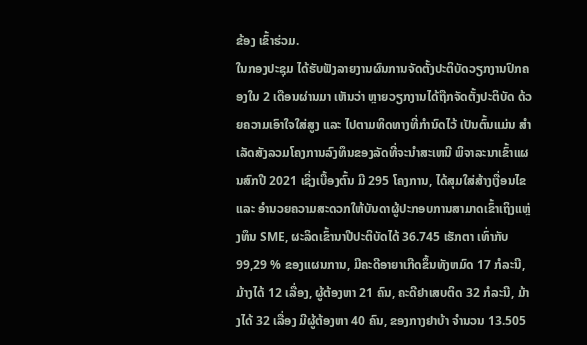ຂ້ອງ ເຂົ້າຮ່ວມ.
ໃນກອງປະຊຸມ ໄດ້ຮັບຟັງລາຍງານຜົນການຈັດຕັ້ງປະຕິບັດວຽກງານປົກຄອງໃນ 2 ເດືອນຜ່ານມາ ເຫັນວ່າ ຫຼາຍວຽກງານໄດ້ຖືກຈັດຕັ້ງປະຕິບັດ ດ້ວຍຄວາມເອົາໃຈໃສ່ສູງ ແລະ ໄປຕາມທິດທາງທີ່ກຳນົດໄວ້ ເປັນຕົ້ນແມ່ນ ສໍາເລັດສັງລວມໂຄງການລົງທຶນຂອງລັດທີ່ຈະນຳສະເຫນີ ພິຈາລະນາເຂົ້າແຜນສົກປີ 2021 ເຊິ່ງເບື້ອງຕົ້ນ ມີ 295 ໂຄງການ, ໄດ້ສຸມໃສ່ສ້າງເງື່ອນໄຂ ແລະ ອໍານວຍຄວາມສະດວກໃຫ້ບັນດາຜູ້ປະກອບການສາມາດເຂົ້າເຖິງແຫຼ່ງທຶນ SME, ຜະລິດເຂົ້ານາປີປະຕິບັດໄດ້ 36.745 ເຮັກຕາ ເທົ່າກັບ 99,29 % ຂອງແຜນການ, ມີຄະດີອາຍາເກີດຂຶ້ນທັງຫມົດ 17 ກໍລະນີ, ມ້າງໄດ້ 12 ເລື່ອງ, ຜູ້ຕ້ອງຫາ 21 ຄົນ, ຄະດີຢາເສບຕິດ 32 ກໍລະນີ, ມ້າງໄດ້ 32 ເລື່ອງ ມີຜູ້ຕ້ອງຫາ 40 ຄົນ, ຂອງກາງຢາບ້າ ຈໍານວນ 13.505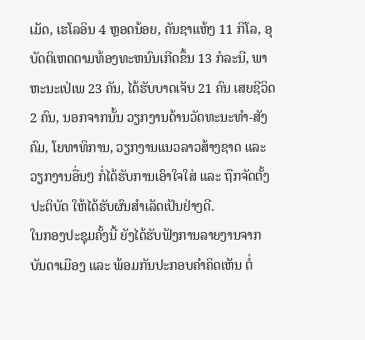ເມັດ, ເຮໂລອິນ 4 ຫຼອດນ້ອຍ, ຄັນຊາແຫ້ງ 11 ກິໂລ, ອຸບັດຕິເຫດຕາມທ້ອງທະຫນົນເກີດຂຶ້ນ 13 ກໍລະນີ, ພາຫະນະເປ່ເພ 23 ຄັນ, ໄດ້ຮັບບາດເຈັບ 21 ຄົນ ເສຍຊີວິດ 2 ຄົນ, ນອກຈາກນັ້ນ ວຽກງານດ້ານວັດທະນະທຳ-ສັງຄົມ, ໂຍທາທິການ, ວຽກງານແນວລາວສ້າງຊາດ ແລະ ວຽກງານອື່ນໆ ກໍ່ໄດ້ຮັບການເອົາໃຈໃສ່ ແລະ ຖືກຈັດຕັ້ງປະຕິບັດ ໃຫ້ໄດ້ຮັບຜົນສຳເລັດເປັນຢ່າງດີ.
ໃນກອງປະຊຸມຄັ້ງນີ້ ຍັງໄດ້ຮັບຟັງການລາຍງານຈາກບັນດາເມືອງ ແລະ ພ້ອມກັນປະກອບຄຳຄິດເຫັນ ຕໍ່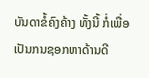ບັນດາຂໍ້ຄົງຄ້າງ ທັ້ງນີ້ ກໍ່ເພື່ອເປັນກນຊອກຫາດ້ານດີ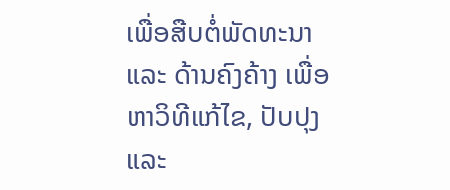ເພື່ອສືບຕໍ່ພັດທະນາ ແລະ ດ້ານຄົງຄ້າງ ເພື່ອຫາວິທີແກ້ໄຂ, ປັບປຸງ ແລະ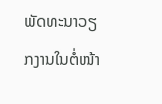ພັດທະນາວຽກງານໃນຕໍ່ໜ້າ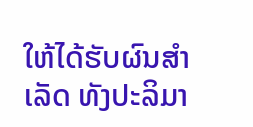ໃຫ້ໄດ້ຮັບຜົນສຳເລັດ ທັງປະລິມາ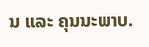ນ ແລະ ຄຸນນະພາບ.